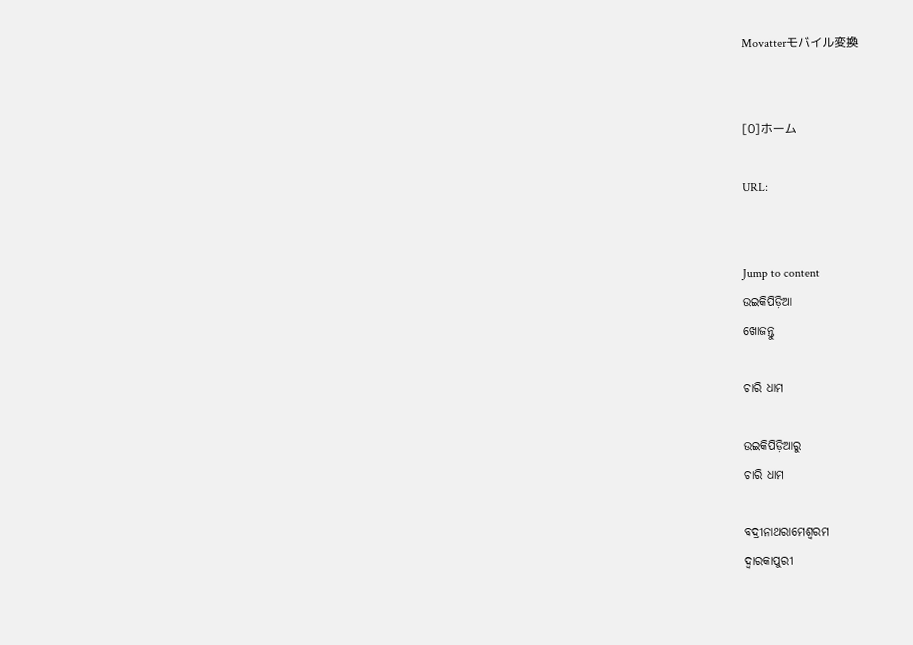Movatterモバイル変換


[0]ホーム

URL:


Jump to content
ଉଇକିପିଡ଼ିଆ
ଖୋଜନ୍ତୁ

ଚାରି ଧାମ

ଉଇକିପିଡ଼ିଆ‌ରୁ
ଚାରି ଧାମ

ବଦ୍ରୀନାଥରାମେଶ୍ଵରମ
ଦ୍ଵାରକାପୁରୀ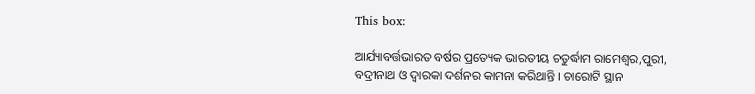This box:

ଆର୍ଯ୍ୟାବର୍ତ୍ତଭାରତ ବର୍ଷର ପ୍ରତ୍ୟେକ ଭାରତୀୟ ଚତୁର୍ଦ୍ଧାମ ରାମେଶ୍ୱର,ପୁରୀ, ବଦ୍ରୀନାଥ ଓ ଦ୍ୱାରକା ଦର୍ଶନର କାମନା କରିଥାନ୍ତି । ଚାରୋଟି ସ୍ଥାନ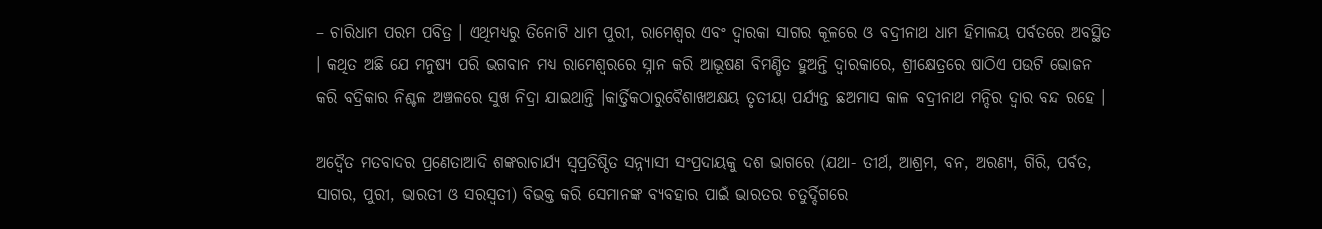– ଚାରିଧାମ ପରମ ପବିତ୍ର । ଏଥିମଧ୍ୟରୁ ତିନୋଟି ଧାମ ପୁରୀ, ରାମେଶ୍ୱର ଏବଂ ଦ୍ୱାରକା ସାଗର କୂଳରେ ଓ ବଦ୍ରୀନାଥ ଧାମ ହିମାଳୟ ପର୍ବତରେ ଅବସ୍ଥିତ । କଥିତ ଅଛି ଯେ ମନୁଷ୍ୟ ପରି ଭଗବାନ ମଧ୍ୟ ରାମେଶ୍ୱରରେ ସ୍ନାନ କରି ଆଭୂଷଣ ବିମଣ୍ଡିତ ହୁଅନ୍ତି ଦ୍ୱାରକାରେ, ଶ୍ରୀକ୍ଷେତ୍ରରେ ଷାଠିଏ ପଉଟି ଭୋଜନ କରି ବଦ୍ରିକାର ନିଶ୍ଚଳ ଅଞ୍ଚଳରେ ସୁଖ ନିଦ୍ରା ଯାଇଥାନ୍ତି ।କାର୍ତ୍ତିକଠାରୁବୈଶାଖଅକ୍ଷୟ ତୃତୀୟା ପର୍ଯ୍ୟନ୍ତ ଛଅମାସ କାଳ ବଦ୍ରୀନାଥ ମନ୍ଦିର ଦ୍ୱାର ବନ୍ଦ ରହେ ।

ଅଦ୍ୱୈତ ମତବାଦର ପ୍ରଣେତାଆଦି ଶଙ୍କରାଚାର୍ଯ୍ୟ ସ୍ୱପ୍ରତିଷ୍ଠିତ ସନ୍ନ୍ୟାସୀ ସଂପ୍ରଦାୟକୁ ଦଶ ଭାଗରେ (ଯଥା- ତୀର୍ଥ, ଆଶ୍ରମ, ବନ, ଅରଣ୍ୟ, ଗିରି, ପର୍ବତ, ସାଗର, ପୁରୀ, ଭାରତୀ ଓ ସରସ୍ୱତୀ) ବିଭକ୍ତ କରି ସେମାନଙ୍କ ବ୍ୟବହାର ପାଇଁ ଭାରତର ଚତୁର୍ଦ୍ଦିଗରେ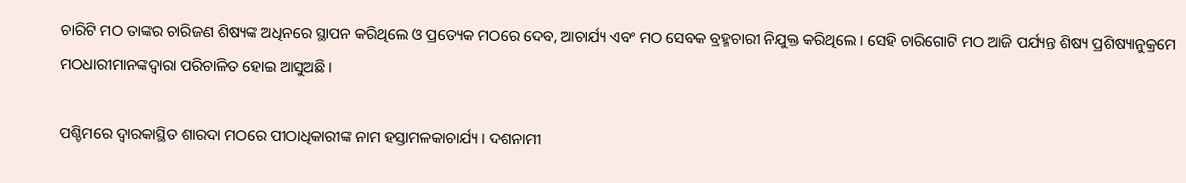ଚାରିଟି ମଠ ତାଙ୍କର ଚାରିଜଣ ଶିଷ୍ୟଙ୍କ ଅଧିନରେ ସ୍ଥାପନ କରିଥିଲେ ଓ ପ୍ରତ୍ୟେକ ମଠରେ ଦେବ, ଆଚାର୍ଯ୍ୟ ଏବଂ ମଠ ସେବକ ବ୍ରହ୍ମଚାରୀ ନିଯୁକ୍ତ କରିଥିଲେ । ସେହି ଚାରିଗୋଟି ମଠ ଆଜି ପର୍ଯ୍ୟନ୍ତ ଶିଷ୍ୟ ପ୍ରଶିଷ୍ୟାନୁକ୍ରମେ ମଠଧାରୀମାନଙ୍କଦ୍ୱାରା ପରିଚାଳିତ ହୋଇ ଆସୁଅଛି ।

ପଶ୍ଚିମରେ ଦ୍ୱାରକାସ୍ଥିତ ଶାରଦା ମଠରେ ପୀଠାଧିକାରୀଙ୍କ ନାମ ହସ୍ତାମଳକାଚାର୍ଯ୍ୟ । ଦଶନାମୀ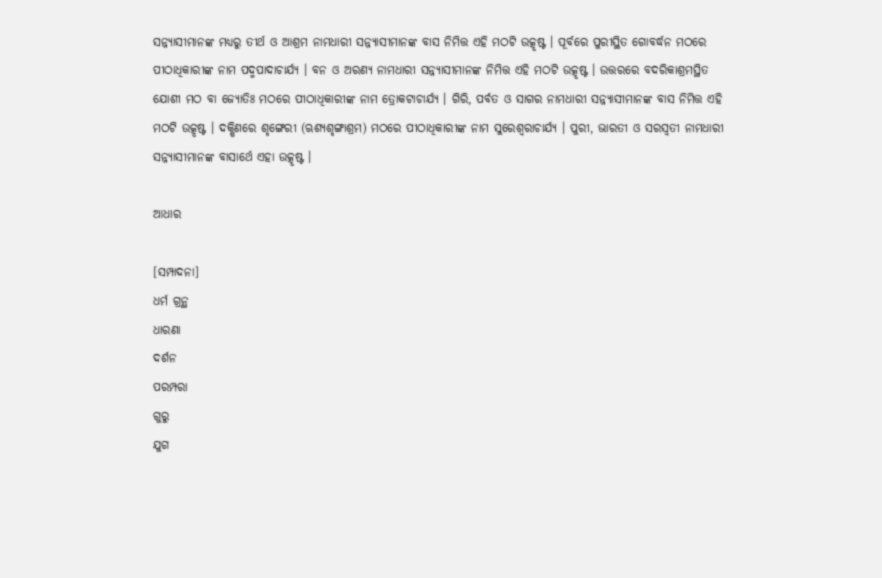ସନ୍ନ୍ୟାସୀମାନଙ୍କ ମଧ୍ୟରୁ ତୀର୍ଥ ଓ ଆଶ୍ରମ ନାମଧାରୀ ସନ୍ନ୍ୟାସୀମାନଙ୍କ ବାସ ନିମିତ୍ତ ଏହି ମଠଟି ଉତ୍କୃଷ୍ଟ । ପୂର୍ବରେ ପୁରୀସ୍ଥିତ ଗୋବର୍ଦ୍ଧନ ମଠରେ ପୀଠାଧିକାରୀଙ୍କ ନାମ ପଦ୍ମପାଦାଚାର୍ଯ୍ୟ । ବନ ଓ ଅରଣ୍ୟ ନାମଧାରୀ ସନ୍ନ୍ୟାସୀମାନଙ୍କ ନିମିତ୍ତ ଏହି ମଠଟି ଉତ୍କୃଷ୍ଟ । ଉତ୍ତରରେ ବଦରିକାଶ୍ରମସ୍ଥିତ ଯୋଶୀ ମଠ ବା ଜ୍ୟୋତିଃ ମଠରେ ପୀଠାଧିକାରୀଙ୍କ ନାମ ତ୍ରୋକଟାଚାର୍ଯ୍ୟ । ଗିରି, ପର୍ବତ ଓ ସାଗର ନାମଧାରୀ ସନ୍ନ୍ୟାସୀମାନଙ୍କ ବାସ ନିମିତ୍ତ ଏହି ମଠଟି ଉତ୍କୃଷ୍ଟ । ଦକ୍ଷିଣରେ ଶୃଙ୍ଗେରୀ (ଋଶ୍ୟଶୃଙ୍ଗାଶ୍ରମ) ମଠରେ ପୀଠାଧିକାରୀଙ୍କ ନାମ ସୁରେଶ୍ୱରାଚାର୍ଯ୍ୟ । ପୁରୀ, ଭାରତୀ ଓ ସରସ୍ୱତୀ ନାମଧାରୀ ସନ୍ନ୍ୟାସୀମାନଙ୍କ ବାସାର୍ଥେ ଏହା ଉତ୍କୃଷ୍ଟ ।

ଆଧାର

[ସମ୍ପାଦନା]
ଧର୍ମ ଗ୍ରନ୍ଥ
ଧାରଣା
ଦର୍ଶନ
ପରମ୍ପରା
ଗୁରୁ
ଯୁଗ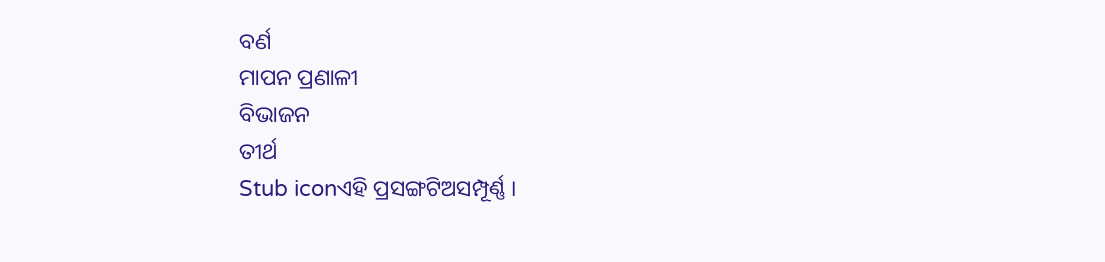ବର୍ଣ
ମାପନ ପ୍ରଣାଳୀ
ବିଭାଜନ
ତୀର୍ଥ
Stub iconଏହି ପ୍ରସଙ୍ଗଟିଅସମ୍ପୂର୍ଣ୍ଣ ।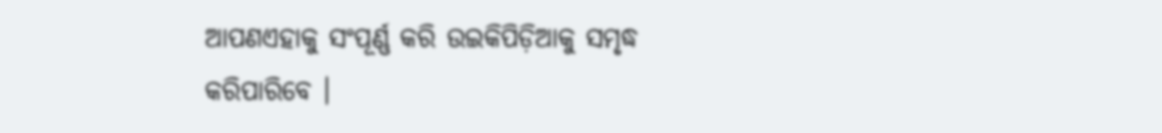ଆପଣଏହାକୁ ସଂପୂର୍ଣ୍ଣ କରି ଉଇକିପିଡ଼ିଆକୁ ସମୃଦ୍ଧ କରିପାରିବେ ।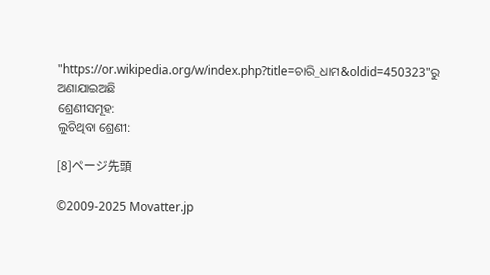"https://or.wikipedia.org/w/index.php?title=ଚାରି_ଧାମ&oldid=450323"ରୁ ଅଣାଯାଇଅଛି
ଶ୍ରେଣୀସମୂହ:
ଲୁଚିଥିବା ଶ୍ରେଣୀ:

[8]ページ先頭

©2009-2025 Movatter.jp